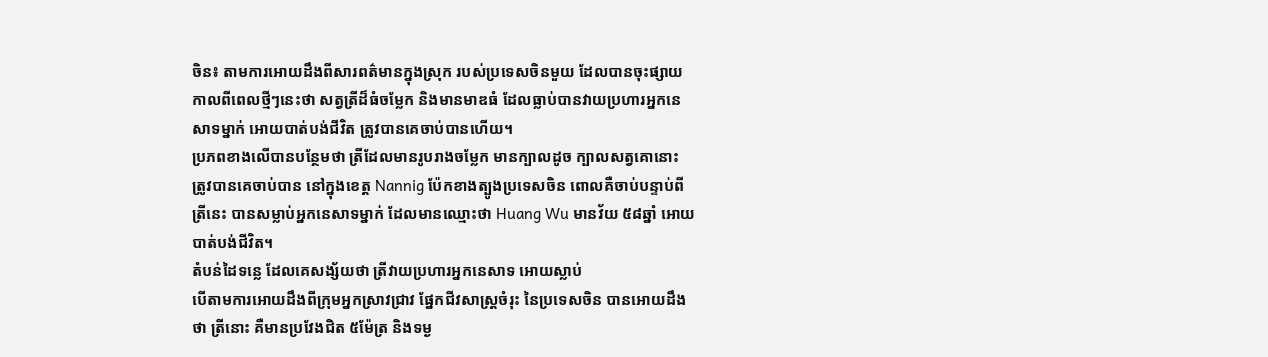ចិន៖ តាមការអោយដឹងពីសារពត៌មានក្នុងស្រុក របស់ប្រទេសចិនមួយ ដែលបានចុះផ្សាយ
កាលពីពេលថ្មីៗនេះថា សត្វត្រីដ៏ធំចម្លែក និងមានមាឌធំ ដែលធ្លាប់បានវាយប្រហារអ្នកនេ
សាទម្នាក់ អោយបាត់បង់ជីវិត ត្រូវបានគេចាប់បានហើយ។
ប្រភពខាងលើបានបន្ថែមថា ត្រីដែលមានរូបរាងចម្លែក មានក្បាលដូច ក្បាលសត្វគោនោះ
ត្រូវបានគេចាប់បាន នៅក្នុងខេត្ដ Nannig ប៉ែកខាងត្បូងប្រទេសចិន ពោលគឺចាប់បន្ទាប់ពី
ត្រីនេះ បានសម្លាប់អ្នកនេសាទម្នាក់ ដែលមានឈ្មោះថា Huang Wu មានវ័យ ៥៨ឆ្នាំ អោយ
បាត់បង់ជីវិត។
តំបន់ដៃទន្លេ ដែលគេសង្ស័យថា ត្រីវាយប្រហារអ្នកនេសាទ អោយស្លាប់
បើតាមការអោយដឹងពីក្រុមអ្នកស្រាវជ្រាវ ផ្នែកជីវសាស្រ្ដចំរុះ នៃប្រទេសចិន បានអោយដឹង
ថា ត្រីនោះ គឺមានប្រវែងជិត ៥ម៉ែត្រ និងទម្ង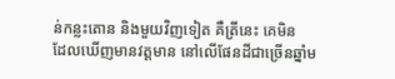ន់កន្លះតោន និងមួយវិញទៀត គឺត្រីនេះ គេមិន
ដែលឃើញមានវត្ដមាន នៅលើផែនដីជាច្រើនឆ្នាំម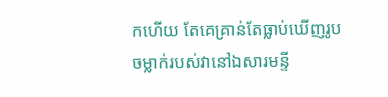កហើយ តែគេគ្រាន់តែធ្លាប់ឃើញរូប
ចម្លាក់របស់វានៅឯសារមន្ទី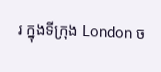រ ក្នុងទីក្រុង London ច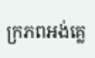ក្រភពអង់គ្លេ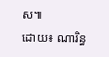ស៕
ដោយ៖ ណារិន្ធ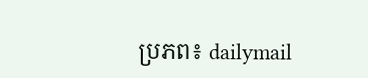ប្រភព៖ dailymail